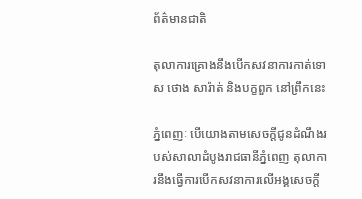ព័ត៌មានជាតិ

តុលាការគ្រោងនឹងបើកសវនាការកាត់ទោស ថោង សារ៉ាត់ និងបក្ខពួក នៅព្រឹកនេះ

ភ្នំពេញៈ បើយោងតាមសេចក្តីជូនដំណឹងរបស់សាលាដំបូងរាជធានីភ្នំពេញ តុលាការនឹងធ្វើការបើកសវនាការលើអង្គសេចក្តី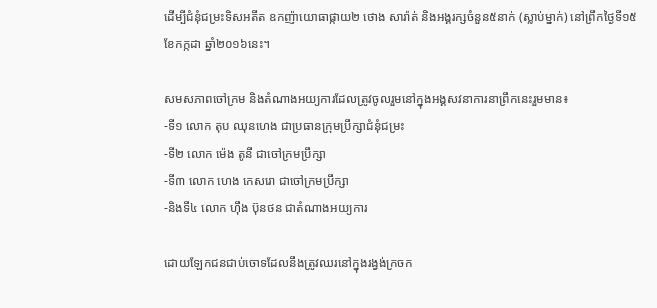ដើម្បីជំនុំជម្រះទិសអតីត ឧកញ៉ាយោធាផ្កាយ២ ថោង សារ៉ាត់ និងអង្គរក្សចំនួន៥នាក់ (ស្លាប់ម្នាក់) នៅព្រឹកថ្ងៃទី១៥ ខែកក្កដា ឆ្នាំ២០១៦នេះ។

សមសភាពចៅក្រម និងតំណាងអយ្យការដែលត្រូវចូលរួមនៅក្នុងអង្គសវនាការនាព្រឹកនេះរួមមាន៖
-ទី១ លោក តុប ឈុនហេង ជាប្រធានក្រុមប្រឹក្សាជំនុំជម្រះ
-ទី២ លោក ម៉េង តូនី ជាចៅក្រមប្រឹក្សា
-ទី៣ លោក ហេង កេសរោ ជាចៅក្រមប្រឹក្សា
-និងទី៤ លោក ហ៊ឹង ប៊ុនថន ជាតំណាងអយ្យការ

ដោយឡែកជនជាប់ចោទដែលនឹងត្រូវឈរនៅក្នុងរង្វង់ក្រចក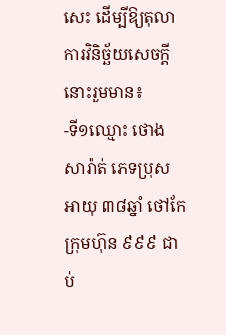សេះ ដើម្បីឱ្យតុលាការវិនិច្ឆ័យសេចក្តីនោះរួមមាន៖
-ទី១ឈ្មោះ ថោង សារ៉ាត់ ភេទប្រុស អាយុ ៣៨ឆ្នាំ ថៅកែក្រុមហ៊ុន ៩៩៩ ជាប់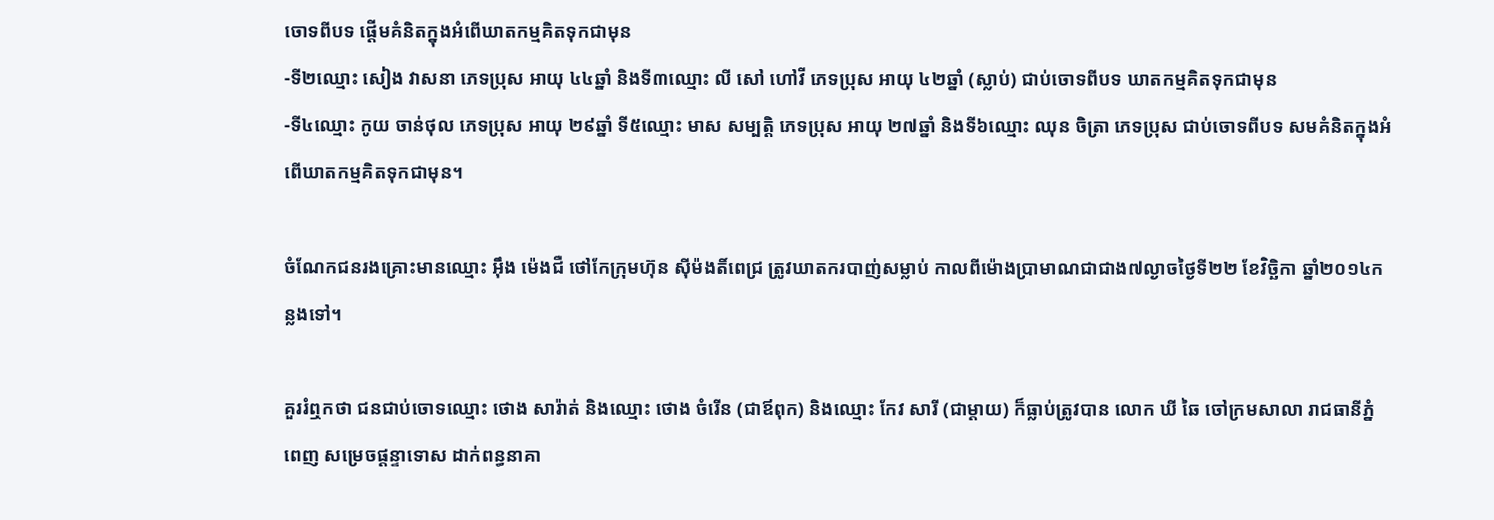ចោទពីបទ ផ្តើមគំនិតក្នុងអំពើឃាតកម្មគិតទុកជាមុន
-ទី២ឈ្មោះ សៀង វាសនា ភេទប្រុស អាយុ ៤៤ឆ្នាំ និងទី៣ឈ្មោះ លី សៅ ហៅវី ភេទប្រុស អាយុ ៤២ឆ្នាំ (ស្លាប់) ជាប់ចោទពីបទ ឃាតកម្មគិតទុកជាមុន
-ទី៤ឈ្មោះ កូយ ចាន់ថុល ភេទប្រុស អាយុ ២៩ឆ្នាំ ទី៥ឈ្មោះ មាស សម្បត្តិ ភេទប្រុស អាយុ ២៧ឆ្នាំ និងទី៦ឈ្មោះ ឈុន ចិត្រា ភេទប្រុស ជាប់ចោទពីបទ សមគំនិតក្នុងអំពើឃាតកម្មគិតទុកជាមុន។

ចំណែកជនរងគ្រោះមានឈ្មោះ អ៊ឹង ម៉េងជឺ ថៅកែក្រុមហ៊ុន ស៊ីម៉ងតិ៍ពេជ្រ ត្រូវឃាតករបាញ់សម្លាប់ កាលពីម៉ោងប្រាមាណជាជាង៧ល្ងាចថ្ងៃទី២២ ខែវិច្ឆិកា ឆ្នាំ២០១៤កន្លងទៅ។

គួររំឮកថា ជនជាប់ចោទឈ្មោះ ថោង សារ៉ាត់ និងឈ្មោះ ថោង ចំរើន (ជាឪពុក) និងឈ្មោះ កែវ សារី (ជាម្តាយ) ក៏ធ្លាប់ត្រូវបាន លោក ឃី ឆៃ ចៅក្រមសាលា រាជធានីភ្នំពេញ សម្រេចផ្តន្ទាទោស ដាក់ពន្ធនាគា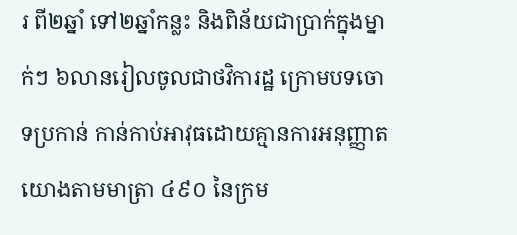រ ពី២ឆ្នាំ ទៅ២ឆ្នាំកន្លះ និងពិន័យជាប្រាក់ក្នុងម្នាក់ៗ ៦លានរៀលចូលជាថវិការដ្ឋ ក្រោមបទចោទប្រកាន់ កាន់កាប់អាវុធដោយគ្មានការអនុញ្ញាត យោងតាមមាត្រា ៤៩០ នៃក្រម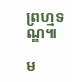ព្រហ្មទណ្ឌ៕

ម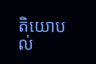តិយោបល់